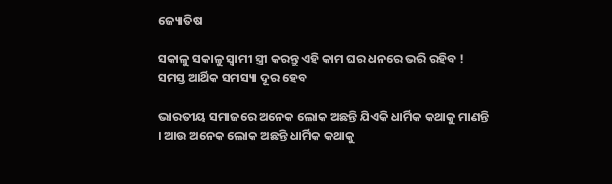ଜ୍ୟୋତିଷ

ସକାଳୁ ସକାଳୁ ସ୍ଵାମୀ ସ୍ତ୍ରୀ କରନ୍ତୁ ଏହି କାମ ଘର ଧନରେ ଭରି ରହିବ ! ସମସ୍ତ ଆର୍ଥିକ ସମସ୍ୟା ଦୂର ହେବ

ଭାରତୀୟ ସମାଜରେ ଅନେକ ଲୋକ ଅଛନ୍ତି ଯିଏକି ଧାର୍ମିକ କଥାକୁ ମାଣନ୍ତି । ଆଉ ଅନେକ ଲୋକ ଅଛନ୍ତି ଧାର୍ମିକ କଥାକୁ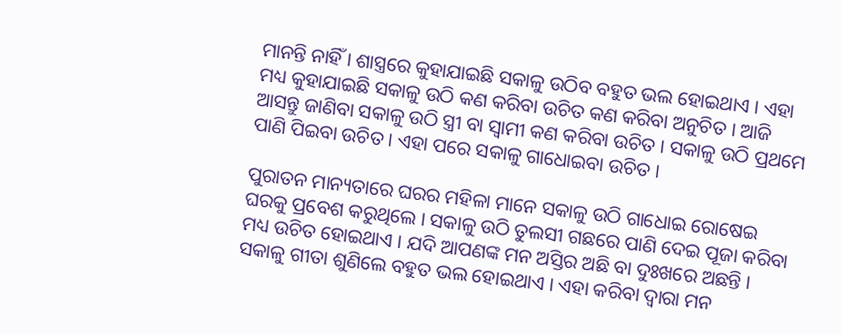ମାନନ୍ତି ନାହିଁ । ଶାସ୍ତ୍ରରେ କୁହାଯାଇଛି ସକାଳୁ ଉଠିବ ବହୁତ ଭଲ ହୋଇଥାଏ । ଏହା ମଧ୍ୟ କୁହାଯାଇଛି ସକାଳୁ ଉଠି କଣ କରିବା ଉଚିତ କଣ କରିବା ଅନୁଚିତ । ଆଜି ଆସନ୍ତୁ ଜାଣିବା ସକାଳୁ ଉଠି ସ୍ତ୍ରୀ ବା ସ୍ଵାମୀ କଣ କରିବା ଉଚିତ । ସକାଳୁ ଉଠି ପ୍ରଥମେ ପାଣି ପିଇବା ଉଚିତ । ଏହା ପରେ ସକାଳୁ ଗାଧୋଇବା ଉଚିତ ।

ପୁରାତନ ମାନ୍ୟତାରେ ଘରର ମହିଳା ମାନେ ସକାଳୁ ଉଠି ଗାଧୋଇ ରୋଷେଇ ଘରକୁ ପ୍ରବେଶ କରୁଥିଲେ । ସକାଳୁ ଉଠି ତୁଲସୀ ଗଛରେ ପାଣି ଦେଇ ପୂଜା କରିବା ମଧ୍ୟ ଉଚିତ ହୋଇଥାଏ । ଯଦି ଆପଣଙ୍କ ମନ ଅସ୍ତିର ଅଛି ବା ଦୁଃଖରେ ଅଛନ୍ତି । ସକାଳୁ ଗୀତା ଶୁଣିଲେ ବହୁତ ଭଲ ହୋଇଥାଏ । ଏହା କରିବା ଦ୍ଵାରା ମନ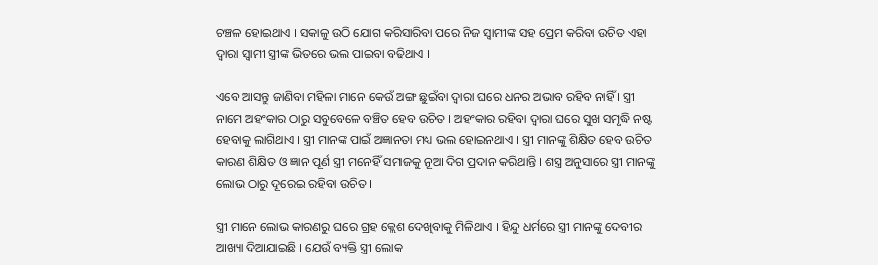ଚଞ୍ଚଳ ହୋଇଥାଏ । ସକାଳୁ ଉଠି ଯୋଗ କରିସାରିବା ପରେ ନିଜ ସ୍ବାମୀଙ୍କ ସହ ପ୍ରେମ କରିବା ଉଚିତ ଏହା ଦ୍ଵାରା ସ୍ଵାମୀ ସ୍ତ୍ରୀଙ୍କ ଭିତରେ ଭଲ ପାଇବା ବଢିଥାଏ ।

ଏବେ ଆସନ୍ତୁ ଜାଣିବା ମହିଳା ମାନେ କେଉଁ ଅଙ୍ଗ ଛୁଇଁବା ଦ୍ଵାରା ଘରେ ଧନର ଅଭାବ ରହିବ ନାହିଁ । ସ୍ତ୍ରୀ ନାମେ ଅହଂକାର ଠାରୁ ସବୁବେଳେ ବଞ୍ଚିତ ହେବ ଉଚିତ । ଅହଂକାର ରହିବା ଦ୍ଵାରା ଘରେ ସୁଖ ସମୃଦ୍ଧି ନଷ୍ଟ ହେବାକୁ ଲାଗିଥାଏ । ସ୍ତ୍ରୀ ମାନଙ୍କ ପାଇଁ ଅଜ୍ଞାନତା ମଧ୍ୟ ଭଲ ହୋଇନଥାଏ । ସ୍ତ୍ରୀ ମାନଙ୍କୁ ଶିକ୍ଷିତ ହେବ ଉଚିତ କାରଣ ଶିକ୍ଷିତ ଓ ଜ୍ଞାନ ପୂର୍ଣ ସ୍ତ୍ରୀ ମନେହିଁ ସମାଜକୁ ନୂଆ ଦିଗ ପ୍ରଦାନ କରିଥାନ୍ତି । ଶସ୍ତ୍ର ଅନୁସାରେ ସ୍ତ୍ରୀ ମାନଙ୍କୁ ଲୋଭ ଠାରୁ ଦୂରେଇ ରହିବା ଉଚିତ ।

ସ୍ତ୍ରୀ ମାନେ ଲୋଭ କାରଣରୁ ଘରେ ଗ୍ରହ କ୍ଲେଶ ଦେଖିବାକୁ ମିଳିଥାଏ । ହିନ୍ଦୁ ଧର୍ମରେ ସ୍ତ୍ରୀ ମାନଙ୍କୁ ଦେବୀର ଆଖ୍ୟା ଦିଆଯାଇଛି । ଯେଉଁ ବ୍ୟକ୍ତି ସ୍ତ୍ରୀ ଲୋକ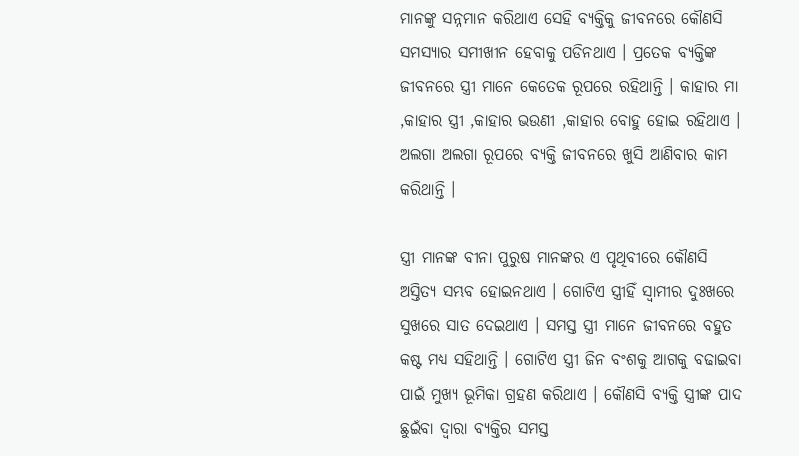ମାନଙ୍କୁ ସନ୍ନମାନ କରିଥାଏ ସେହି ବ୍ୟକ୍ତିକୁ ଜୀବନରେ କୌଣସି ସମସ୍ୟାର ସମୀଖୀନ ହେବାକୁ ପଡିନଥାଏ । ପ୍ରତେକ ବ୍ୟକ୍ତିଙ୍କ ଜୀବନରେ ସ୍ତ୍ରୀ ମାନେ କେତେକ ରୂପରେ ରହିଥାନ୍ତି । କାହାର ମା ,କାହାର ସ୍ତ୍ରୀ ,କାହାର ଭଉଣୀ ,କାହାର ବୋହୁ ହୋଇ ରହିଥାଏ । ଅଲଗା ଅଲଗା ରୂପରେ ବ୍ୟକ୍ତି ଜୀବନରେ ଖୁସି ଆଣିବାର କାମ କରିଥାନ୍ତି ।

ସ୍ତ୍ରୀ ମାନଙ୍କ ବୀନା ପୁରୁଷ ମାନଙ୍କର ଏ ପୃଥିବୀରେ କୌଣସି ଅସ୍ତିତ୍ୟ ସମ୍ଭବ ହୋଇନଥାଏ । ଗୋଟିଏ ସ୍ତ୍ରୀହିଁ ସ୍ଵାମୀର ଦୁଃଖରେ ସୁଖରେ ସାତ ଦେଇଥାଏ । ସମସ୍ତ ସ୍ତ୍ରୀ ମାନେ ଜୀବନରେ ବହୁତ କଷ୍ଟ ମଧ୍ୟ ସହିଥାନ୍ତି । ଗୋଟିଏ ସ୍ତ୍ରୀ ଜିନ ବଂଶକୁ ଆଗକୁ ବଢାଇବା ପାଇଁ ମୁଖ୍ୟ ଭୂମିକା ଗ୍ରହଣ କରିଥାଏ । କୌଣସି ବ୍ୟକ୍ତି ସ୍ତ୍ରୀଙ୍କ ପାଦ ଛୁଇଁବା ଦ୍ଵାରା ବ୍ଯକ୍ତିର ସମସ୍ତ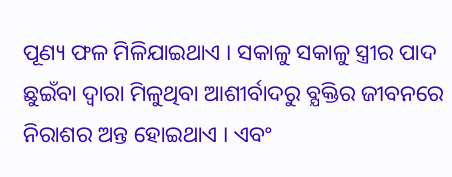ପୂଣ୍ୟ ଫଳ ମିଳିଯାଇଥାଏ । ସକାଳୁ ସକାଳୁ ସ୍ତ୍ରୀର ପାଦ ଛୁଇଁବା ଦ୍ଵାରା ମିଳୁଥିବା ଆଶୀର୍ବାଦରୁ ବ୍ଯକ୍ତିର ଜୀବନରେ ନିରାଶର ଅନ୍ତ ହୋଇଥାଏ । ଏବଂ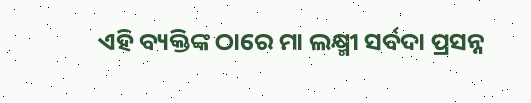ଏହି ବ୍ୟକ୍ତିଙ୍କ ଠାରେ ମା ଲକ୍ଷ୍ମୀ ସର୍ବଦା ପ୍ରସନ୍ନ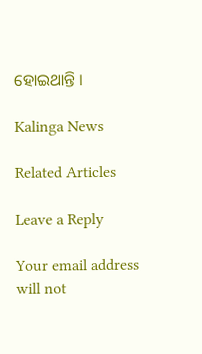ହୋଇଥାନ୍ତି ।

Kalinga News

Related Articles

Leave a Reply

Your email address will not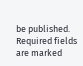be published. Required fields are marked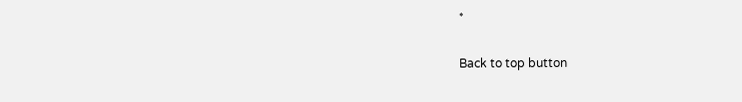*

Back to top button